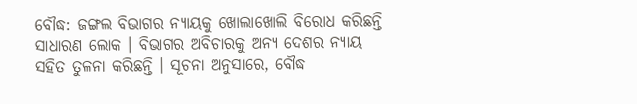ବୌଦ୍ଧ: ଜଙ୍ଗଲ ବିଭାଗର ନ୍ୟାୟକୁ ଖୋଲାଖୋଲି ବିରୋଧ କରିଛନ୍ତି ସାଧାରଣ ଲୋକ । ବିଭାଗର ଅବିଚାରକୁ ଅନ୍ୟ ଦେଶର ନ୍ୟାୟ ସହିତ ତୁଳନା କରିଛନ୍ତି । ସୂଚନା ଅନୁସାରେ, ବୌଦ୍ଧ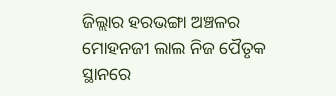ଜିଲ୍ଲାର ହରଭଙ୍ଗା ଅଞ୍ଚଳର ମୋହନଜୀ ଲାଲ ନିଜ ପୈତୃକ ସ୍ଥାନରେ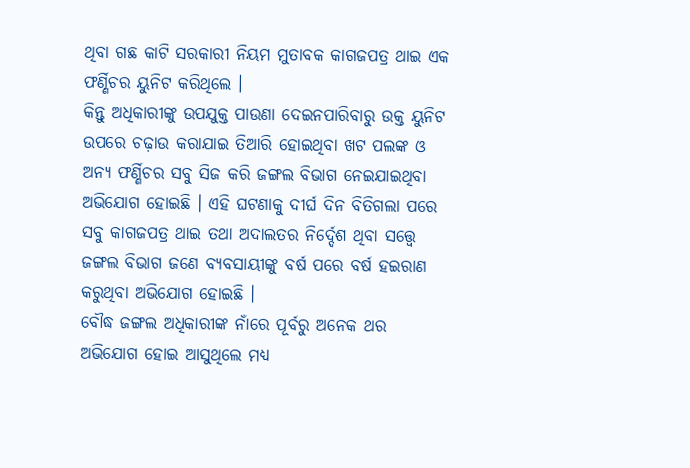ଥିବା ଗଛ କାଟି ସରକାରୀ ନିୟମ ମୁତାବକ କାଗଜପତ୍ର ଥାଇ ଏକ ଫର୍ଣ୍ଣିଚର ୟୁନିଟ କରିଥିଲେ ।
କିନ୍ତୁ ଅଧିକାରୀଙ୍କୁ ଉପଯୁକ୍ତ ପାଉଣା ଦେଇନପାରିବାରୁ ଉକ୍ତ ୟୁନିଟ ଉପରେ ଚଢ଼ାଉ କରାଯାଇ ତିଆରି ହୋଇଥିବା ଖଟ ପଲଙ୍କ ଓ ଅନ୍ୟ ଫର୍ଣ୍ଣିଚର ସବୁ ସିଜ କରି ଜଙ୍ଗଲ ବିଭାଗ ନେଇଯାଇଥିବା ଅଭିଯୋଗ ହୋଇଛି । ଏହି ଘଟଣାକୁ ଦୀର୍ଘ ଦିନ ବିତିଗଲା ପରେ ସବୁ କାଗଜପତ୍ର ଥାଇ ତଥା ଅଦାଲତର ନିର୍ଦ୍ଦେଶ ଥିବା ସତ୍ତ୍ବେ ଜଙ୍ଗଲ ବିଭାଗ ଜଣେ ବ୍ୟବସାୟୀଙ୍କୁ ବର୍ଷ ପରେ ବର୍ଷ ହଇରାଣ କରୁଥିବା ଅଭିଯୋଗ ହୋଇଛି ।
ବୌଦ୍ଧ ଜଙ୍ଗଲ ଅଧିକାରୀଙ୍କ ନାଁରେ ପୂର୍ବରୁ ଅନେକ ଥର ଅଭିଯୋଗ ହୋଇ ଆସୁଥିଲେ ମଧ୍ୟ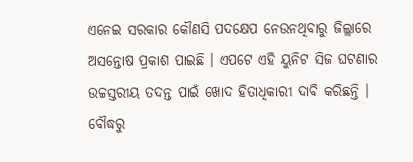ଏନେଇ ସରକାର କୌଣସି ପଦକ୍ଷେପ ନେଉନଥିବାରୁ ଜିଲ୍ଲାରେ ଅସନ୍ତୋଷ ପ୍ରକାଶ ପାଇଛି । ଏପଟେ ଏହି ୟୁନିଟ ସିଜ ଘଟଣାର ଉଚ୍ଚସ୍ତରୀୟ ତଦନ୍ତ ପାଇଁ ଖୋଦ ହିତାଧିକାରୀ ଦାବି କରିଛନ୍ତି ।
ବୌଦ୍ଧରୁ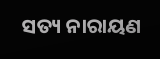ସତ୍ୟ ନାରାୟଣ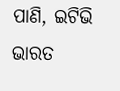ପାଣି, ଇଟିଭି ଭାରତ